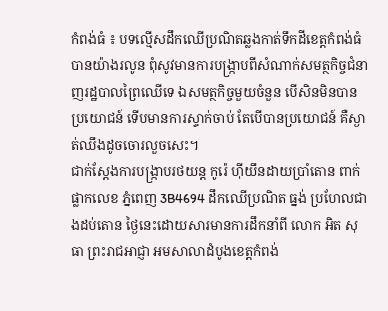កំពង់ធំ ៖ បទល្មើសដឹកឈើប្រណិតឆ្លងកាត់ទឹកដីខេត្តកំពង់ធំ បានយ៉ាងរលូន ពុំសូវមានការបង្រ្កាបពីសំណាក់សមត្ថកិច្ចជំនាញរដ្ឋបាលព្រៃឈើទេ ឯសមត្ថកិច្ចមួយចំនួន បើសិនមិនបានប្រយោជន៍ ទើបមានការស្ទាក់ចាប់ តែបើបានប្រយោជន៍ គឺស្ងាត់ឈឹងដូចចោរលួចសេះ។
ជាក់ស្ដែងការបង្រ្កាបរថយន្ត កូរ៉េ ហ៊ីយឹនដាយប្រាំតោន ពាក់ផ្លាកលេខ ភ្នំពេញ 3B4694 ដឹកឈើប្រណិត ធ្នង់ ប្រហែលជាងដប់តោន ថ្ងៃនេះដោយសារមានការដឹកនាំពី លោក អិត សុធា ព្រះរាជអាជ្ញា អមសាលាដំបូងខេត្តកំពង់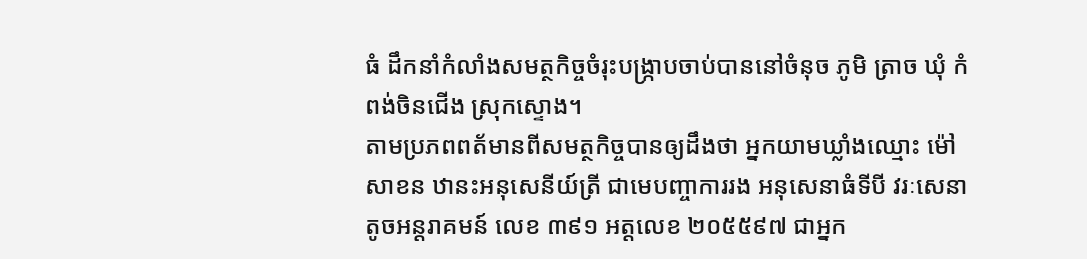ធំ ដឹកនាំកំលាំងសមត្ថកិច្ចចំរុះបង្រ្កាបចាប់បាននៅចំនុច ភូមិ ត្រាច ឃុំ កំពង់ចិនជើង ស្រុកស្ទោង។
តាមប្រភពពត័មានពីសមត្ថកិច្ចបានឲ្យដឹងថា អ្នកយាមឃ្លាំងឈ្មោះ ម៉ៅ សាខន ឋានះអនុសេនីយ៍ត្រី ជាមេបញ្ចាការរង អនុសេនាធំទីបី វរៈសេនាតូចអន្ដរាគមន៍ លេខ ៣៩១ អត្តលេខ ២០៥៥៩៧ ជាអ្នក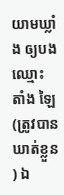យាមឃ្លាំង ឲ្យបងឈ្មោះ តាំង ឡៃ (ត្រូវបានឃាត់ខ្លួន ) ឯ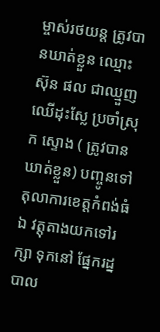ម្ចាស់រថយន្ដ ត្រូវបានឃាត់ខ្លួន ឈ្មោះ ស៊ុន ផល ជាឈ្មួញឈើដុះស្លែ ប្រចាំស្រុក ស្ទោង ( ត្រូវបានឃាត់ខ្លួន) បញ្ចូនទៅតុលាការខេត្តកំពង់ធំ ឯ វត្តុតាងយកទៅរក្សា ទុកនៅ ផ្នែករដ្នបាល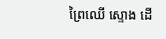ព្រៃឈើ ស្ទោង ដើ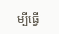ម្បីធ្វើ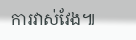ការវាស់វែង៕